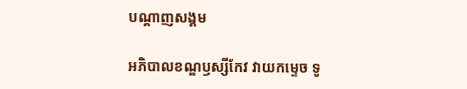បណ្តាញសង្គម

អភិបាលខណ្ឌឫស្សីកែវ វាយកម្ទេច ទូ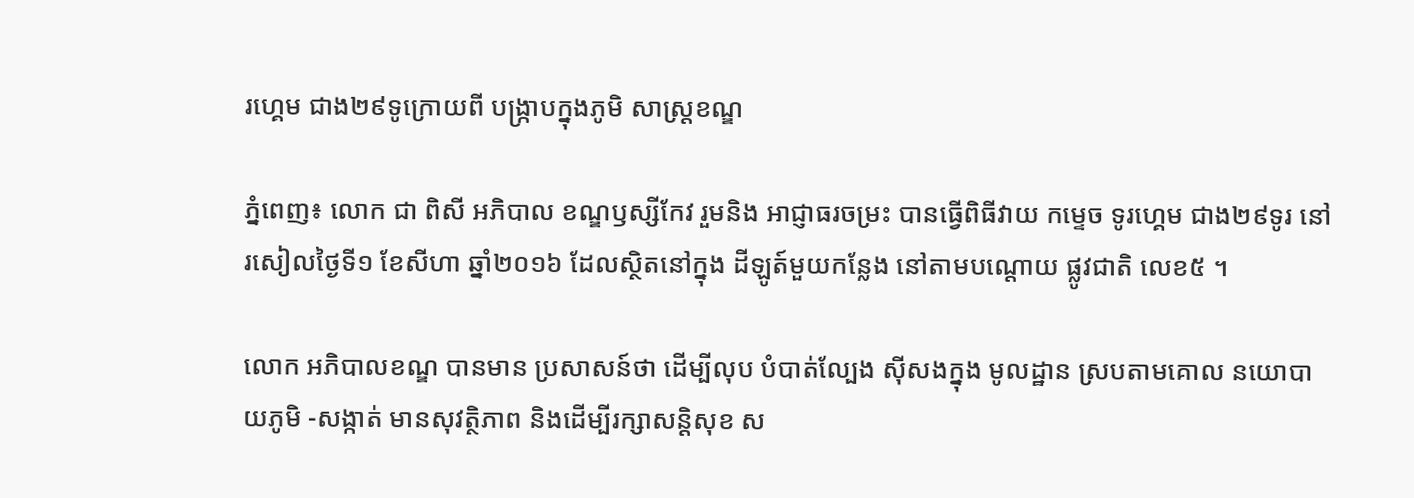រហ្គេម ជាង២៩ទូក្រោយពី បង្រ្កាបក្នុងភូមិ សាស្ត្រខណ្ឌ

ភ្នំពេញ៖ លោក ជា ពិសី អភិបាល ខណ្ឌឫស្សីកែវ រួមនិង អាជ្ញាធរចម្រះ បានធ្វើពិធីវាយ កម្ទេច ទូរហ្គេម ជាង២៩ទូរ នៅរសៀលថ្ងៃទី១ ខែសីហា ឆ្នាំ២០១៦ ដែលស្ថិតនៅក្នុង ដីឡូត៍មួយកន្លែង នៅតាមបណ្តោយ ផ្លូវជាតិ លេខ៥ ។

លោក អភិបាលខណ្ឌ បានមាន ប្រសាសន៍ថា ដើម្បីលុប បំបាត់ល្បែង ស៊ីសងក្នុង មូលដ្ឋាន ស្របតាមគោល នយោបាយភូមិ -សង្កាត់ មានសុវត្ថិភាព និងដើម្បីរក្សាសន្ដិសុខ ស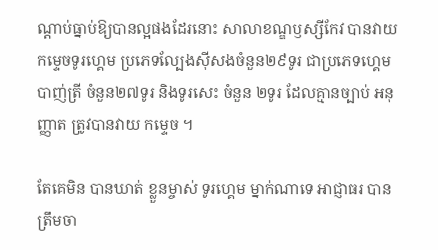ណ្ដាប់ធ្នាប់ឱ្យបានល្អផងដែរនោះ សាលាខណ្ឌឫស្សីកែវ បានវាយកម្ទេចទូរហ្គេម ប្រភេទល្បែងស៊ីសងចំនួន២៩ទូរ ជាប្រភេទហ្គេមបាញ់ត្រី ចំនួន២៧ទូរ និងទូរសេះ ចំនួន ២ទូរ ដែលគ្មានច្បាប់ អនុញ្ញាត ត្រូវបានវាយ កម្ទេច ។

តែគេមិន បានឃាត់ ខ្លួនម្ចាស់ ទូរហ្គេម ម្នាក់ណាទេ អាជ្ញាធរ បានត្រឹមចា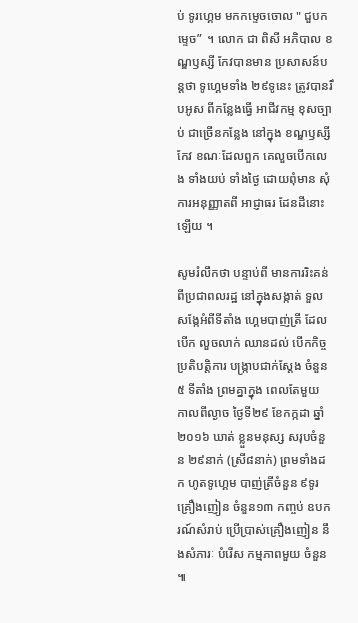ប់ ទូរហ្គេម មកកម្ទេចចោល " ជួបកម្ទេច”  ។ លោក ជា ពិសី អភិបាល ខណ្ឌឫស្សី កែវបានមាន ប្រសាសន៍បន្តថា ទូហេ្គមទាំង ២៩ទូនេះ ត្រូវបានរឹបអូស ពីកន្លែងធើ្វ អាជីវកម្ម ខុសច្បាប់ ជាច្រើនកន្លែង នៅក្នុង ខណ្ឌឫស្សីកែវ ខណៈដែលពួក គេលួចបើកលេង ទាំងយប់ ទាំងថ្ងៃ ដោយពុំមាន សុំការអនុញ្ញាតពី អាជ្ញាធរ ដែនដីនោះឡើយ ។

សូមរំលឹកថា បន្ទាប់ពី មានការរិះគន់ ពីប្រជាពលរដ្ឋ នៅក្នុងសង្កាត់ ទួលសង្កែអំពីទីតាំង ហ្គេមបាញ់ត្រី ដែលបើក លួចលាក់ ឈានដល់ បើកកិច្ច ប្រតិបត្តិការ បង្ក្រាបជាក់ស្តែង ចំនួន៥ ទីតាំង ព្រមគ្នាក្នុង ពេលតែមួយ កាលពីល្ងាច ថ្ងៃទី២៩ ខែកក្កដា ឆ្នាំ២០១៦ ឃាត់ ខ្លួនមនុស្ស សរុបចំនួន ២៩នាក់ (ស្រី៨នាក់) ព្រមទាំងដក ហូតទូហ្គេម បាញ់ត្រីចំនួន ៩ទូរ គ្រឿងញៀន ចំនួន១៣ កញ្ចប់ ឧបករណ៍សំរាប់ ប្រើប្រាស់គ្រឿងញៀន នឹងសំភារៈ បំរើស កម្មភាពមួយ ចំនួន ៕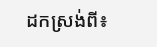ដកស្រង់ពី៖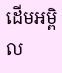ដើមអម្ពិល